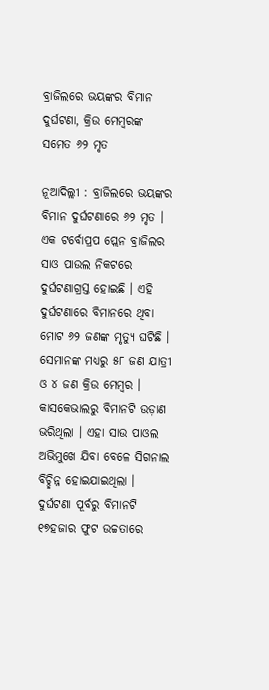ବ୍ରାଜିଲରେ ଭୟଙ୍କର ବିମାନ ଦୁର୍ଘଟଣା, କ୍ରିଉ ମେମ୍ବରଙ୍କ ସମେତ ୬୨ ମୃତ

ନୂଆଦିଲ୍ଲୀ : ବ୍ରାଜିଲରେ ଭୟଙ୍କର ବିମାନ ଦୁର୍ଘଟଣାରେ ୬୨ ମୃତ । ଏକ ଟର୍ବୋପ୍ରପ ପ୍ଲେନ ବ୍ରାଜିଲର ସାଓ ପାଉଲ ନିକଟରେ ଦୁର୍ଘଟଣାଗ୍ରସ୍ତ ହୋଇଛି । ଏହି ଦୁର୍ଘଟଣାରେ ବିମାନରେ ଥିବା ମୋଟ ୬୨ ଜଣଙ୍କ ମୃତ୍ୟୁ ଘଟିଛି । ସେମାନଙ୍କ ମଧ୍ୟରୁ ୫୮ ଜଣ ଯାତ୍ରୀ ଓ ୪ ଜଣ କ୍ରିଉ ମେମ୍ବର । କାସକେଭାଲରୁ ବିମାନଟି ଉଡ଼ାଣ ଭରିଥିଲା । ଏହା ସାଉ ପାଓଲ ଅଭିମୁଖେ ଯିବା ବେଳେ ସିଗନାଲ ବିଚ୍ଛିନ୍ନ ହୋଇଯାଇଥିଲା । ଦୁର୍ଘଟଣା ପୂର୍ବରୁ ବିମାନଟି ୧୭ହଜାର ଫୁଟ ଉଚ୍ଚତାରେ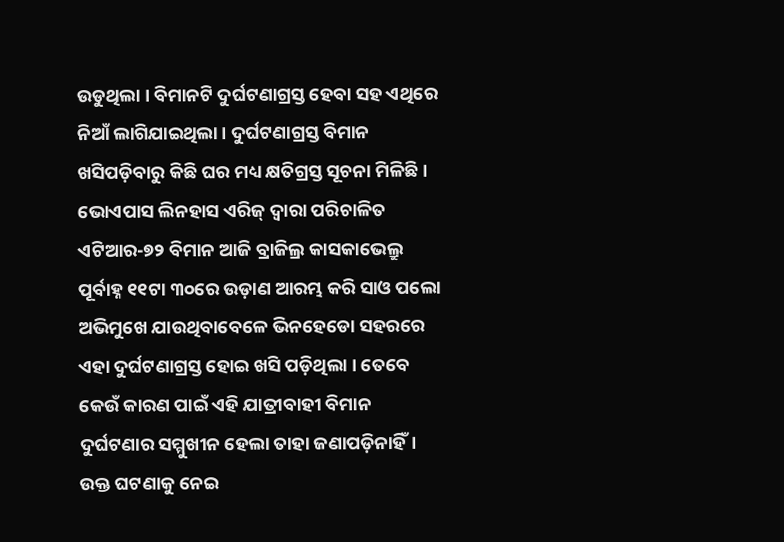ଉଡୁଥିଲା । ବିମାନଟି ଦୁର୍ଘଟଣାଗ୍ରସ୍ତ ହେବା ସହ ଏଥିରେ ନିଆଁ ଲାଗିଯାଇଥିଲା । ଦୁର୍ଘଟଣାଗ୍ରସ୍ତ ବିମାନ ଖସିପଡ଼ିବାରୁ କିଛି ଘର ମଧ୍ୟ କ୍ଷତିଗ୍ରସ୍ତ ସୂଚନା ମିଳିଛି ।
ଭୋଏପାସ ଲିନହାସ ଏରିଜ୍ ଦ୍ବାରା ପରିଚାଳିତ ଏଟିଆର-୭୨ ବିମାନ ଆଜି ବ୍ରାଜିଲ୍ର କାସକାଭେଲ୍ରୁ ପୂର୍ବାହ୍ନ ୧୧ଟା ୩୦ରେ ଉଡ଼ାଣ ଆରମ୍ଭ କରି ସାଓ ପଲୋ ଅଭିମୁଖେ ଯାଉଥିବାବେଳେ ଭିନହେଡୋ ସହରରେ ଏହା ଦୁର୍ଘଟଣାଗ୍ରସ୍ତ ହୋଇ ଖସି ପଡ଼ିଥିଲା । ତେବେ କେଉଁ କାରଣ ପାଇଁ ଏହି ଯାତ୍ରୀବାହୀ ବିମାନ ଦୁର୍ଘଟଣାର ସମ୍ମୁଖୀନ ହେଲା ତାହା ଜଣାପଡ଼ିନାହିଁ। ଉକ୍ତ ଘଟଣାକୁ ନେଇ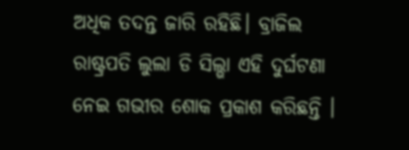ଅଧିକ ତଦନ୍ତ ଜାରି ରହିଛି। ବ୍ରାଜିଲ ରାଷ୍ଟ୍ରପତି ଲୁଲା ଡି ସିଲ୍ଭା ଏହି ଦୁର୍ଘଟଣା ନେଇ ଗଭୀର ଶୋକ ପ୍ରକାଶ କରିଛନ୍ତି ।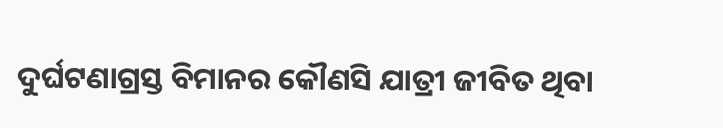ଦୁର୍ଘଟଣାଗ୍ରସ୍ତ ବିମାନର କୌଣସି ଯାତ୍ରୀ ଜୀବିତ ଥିବା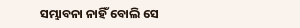ସମ୍ଭାବନା ନାହିଁ ବୋଲି ସେ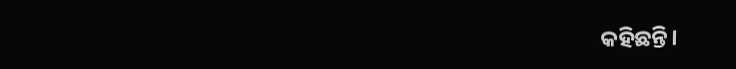କହିଛନ୍ତି।